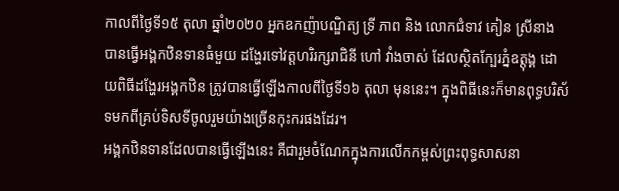កាលពីថ្ងៃទី១៥ តុលា ឆ្នាំ២០២០ អ្នកឧកញ៉ាបណ្ឌិត្យ ទ្រី ភាព និង លោកជំទាវ គៀន ស្រីនាង បានធ្វើអង្គកឋិនទានធំមួយ ដង្ហែរទៅវត្តហរិរក្សរាជិនី ហៅ វាំងចាស់ ដែលស្ថិតក្បែរភ្នំឧត្តុង្គ ដោយពិធីដង្ហែរអង្គកឋិន ត្រូវបានធ្វើឡើងកាលពីថ្ងៃទី១៦ តុលា មុននេះ។ ក្នុងពិធីនេះក៏មានពុទ្ធបរិស័ទមកពីគ្រប់ទិសទីចូលរួមយ៉ាងច្រើនកុះករផងដែរ។
អង្គកឋិនទានដែលបានធ្វើឡើងនេះ គឺជារួមចំណែកក្នុងការលើកកម្ពស់ព្រះពុទ្ធសាសនា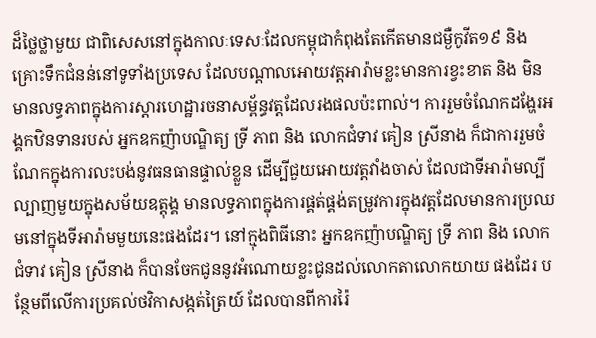ដ៏ថ្លៃថ្លាមួយ ជាពិសេសនៅក្នុងកាលៈទេសៈដែលកម្ពុជាកំពុងតែកើតមានជម្ងឺកូវីត១៩ និង គ្រោះទឹកជំនន់នៅទូទាំងប្រទេស ដែលបណ្ដាលអោយវត្តអារ៉ាមខ្លះមានការខ្វះខាត និង មិនមានលទ្ធភាពក្នុងការស្ដារហេដ្ឋារចនាសម្ព័ន្ធវត្តដែលរងផលប៉ះពាល់។ ការរួមចំណែកដង្ហែរអង្គកឋិនទានរបស់ អ្នកឧកញ៉ាបណ្ឌិត្យ ទ្រី ភាព និង លោកជំទាវ គៀន ស្រីនាង ក៏ជាការរួមចំណែកក្នុងការលះបង់នូវធនធានផ្ទាល់ខ្លួន ដើម្បីជួយអោយវត្តវាំងចាស់ ដែលជាទីអារ៉ាមល្បីល្បាញមួយក្នុងសម័យឧត្តុង្គ មានលទ្ធភាពក្នុងការផ្គត់ផ្គង់តម្រូវការក្នុងវត្តដែលមានការប្រឈមនៅក្នុងទីអារ៉ាមមួយនេះផងដែរ។ នៅក្មុងពិធីនោះ អ្នកឧកញ៉ាបណ្ឌិត្យ ទ្រី ភាព និង លោកជំទាវ គៀន ស្រីនាង ក៏បានចែកជូននូវអំណោយខ្លះជូនដល់លោកតាលោកយាយ ផងដែរ បន្ថែមពីលើការប្រគល់ថវិកាសង្កត់ត្រៃយ៍ ដែលបានពីការរ៉ៃ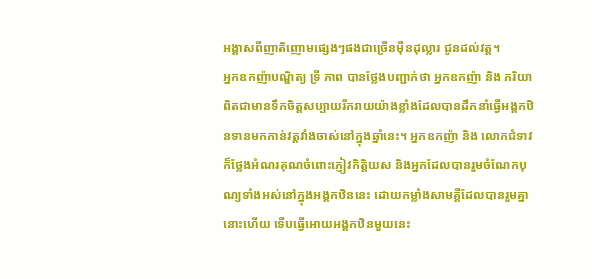អង្គាសពីញាតិញោមផ្សេងៗផងជាច្រើនម៉ឺនដុល្លារ ជូនដល់វត្ត។
អ្នកឧកញ៉ាបណ្ឌិត្យ ទ្រី ភាព បានថ្លែងបញ្ជាក់ថា អ្នកឧកញ៉ា និង ភរិយា ពិតជាមានទឹកចិត្តសប្បាយរីករាយយ៉ាងខ្លាំងដែលបានដឹកនាំធ្វើអង្គកឋិនទានមកកាន់វត្តវាំងចាស់នៅក្នុងឆ្នាំនេះ។ អ្នកឧកញ៉ា និង លោកជំទាវក៏ថ្លែងអំណរគុណចំពោះភ្ញៀវកិត្តិយស និងអ្នកដែលបានរួមចំណែកបុណ្យទាំងអស់នៅក្នុងអង្គកឋិននេះ ដោយកម្លាំងសាមគ្គីដែលបានរួមគ្នានោះហើយ ទើបធ្វើអោយអង្គកឋិនមួយនេះ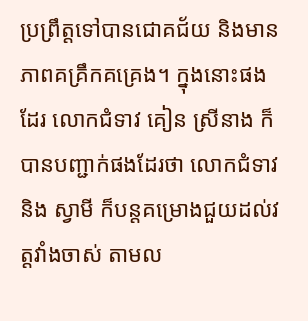ប្រព្រឹត្តទៅបានជោគជ័យ និងមានភាពគគ្រឹកគគ្រេង។ ក្នុងនោះផងដែរ លោកជំទាវ គៀន ស្រីនាង ក៏បានបញ្ជាក់ផងដែរថា លោកជំទាវ និង ស្វាមី ក៏បន្តគម្រោងជួយដល់វត្តវាំងចាស់ តាមល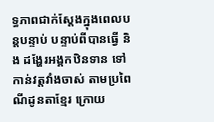ទ្ធភាពជាក់ស្ដែងក្នុងពេលបន្តបន្ទាប់ បន្ទាប់ពីបានធ្វើ និង ដង្ហែរអង្គកឋិនទាន ទៅកាន់វត្តវាំងចាស់ តាមប្រពៃណីដូនតាខ្មែរ ក្រោយ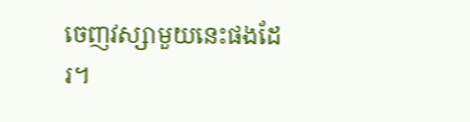ចេញវស្សាមួយនេះផងដែរ។